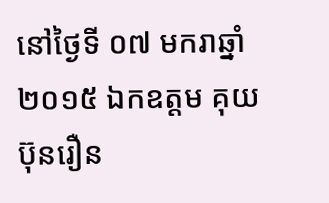នៅថ្ងៃទី ០៧ មករាឆ្នាំ ២០១៥ ឯកឧត្តម គុយ ប៊ុនរឿន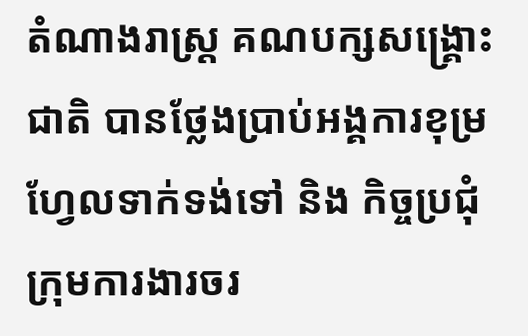តំណាងរាស្រ្ត គណបក្សសង្គ្រោះជាតិ បានថ្លែងប្រាប់អង្គការខុម្រហ្វែលទាក់ទង់ទៅ និង កិច្ចប្រជុំក្រុមការងារចរ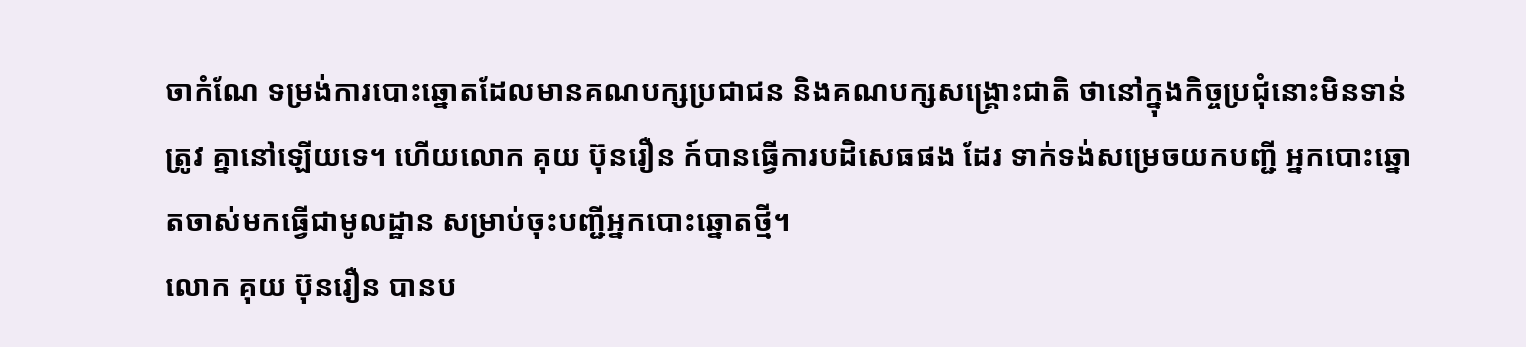ចាកំណែ ទម្រង់ការបោះឆ្នោតដែលមានគណបក្សប្រជាជន និងគណបក្សសង្គ្រោះជាតិ ថានៅក្នុងកិច្ចប្រជុំនោះមិនទាន់ត្រូវ គ្នានៅឡើយទេ។ ហើយលោក គុយ ប៊ុនរឿន ក៍បានធ្វើការបដិសេធផង ដែរ ទាក់ទង់សម្រេចយកបញ្ជី អ្នកបោះឆ្នោតចាស់មកធ្វើជាមូលដ្ឋាន សម្រាប់ចុះបញ្ជីអ្នកបោះឆ្នោតថ្មី។
លោក គុយ ប៊ុនរឿន បានប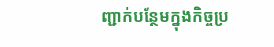ញ្ជាក់បន្ថែមក្នុងកិច្ចប្រ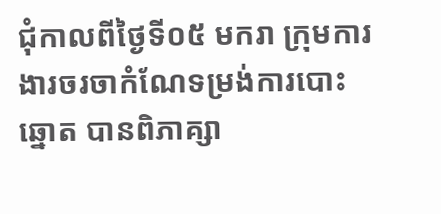ជុំកាលពីថ្ងៃទី០៥ មករា ក្រុមការងារចរចាកំណែទម្រង់ការបោះឆ្នោត បានពិភាគ្សា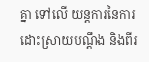គ្នា ទៅលើ យន្តការនៃការដោះស្រាយបណ្តឹង និងពីរ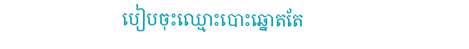បៀបចុះឈ្មោះបោះឆ្នោតតែ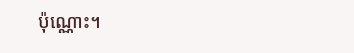ប៉ុណ្ណោះ។